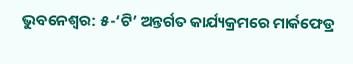ଭୁବନେଶ୍ବର: ୫-‘ଟି’ ଅନ୍ତର୍ଗତ କାର୍ଯ୍ୟକ୍ରମରେ ମାର୍କଫେଡ୍ର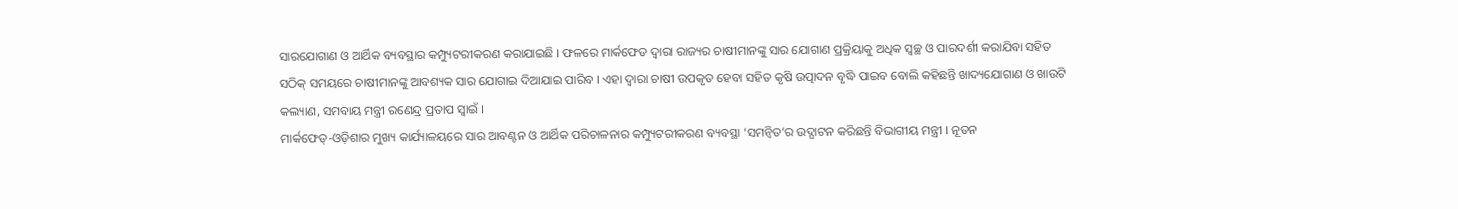ସାରଯୋଗାଣ ଓ ଆର୍ଥିକ ବ୍ୟବସ୍ଥାର କମ୍ପ୍ୟୁଟରୀକରଣ କରାଯାଇଛି । ଫଳରେ ମାର୍କଫେଡ ଦ୍ୱାରା ରାଜ୍ୟର ଚାଷୀମାନଙ୍କୁ ସାର ଯୋଗାଣ ପ୍ରକ୍ରିୟାକୁ ଅଧିକ ସ୍ୱଚ୍ଛ ଓ ପାରଦର୍ଶୀ କରାଯିବା ସହିତ ସଠିକ୍ ସମୟରେ ଚାଷୀମାନଙ୍କୁ ଆବଶ୍ୟକ ସାର ଯୋଗାଇ ଦିଆଯାଇ ପାରିବ । ଏହା ଦ୍ୱାରା ଚାଷୀ ଉପକୃତ ହେବା ସହିତ କୃଷି ଉତ୍ପାଦନ ବୃଦ୍ଧି ପାଇବ ବୋଲି କହିଛନ୍ତି ଖାଦ୍ୟଯୋଗାଣ ଓ ଖାଉଟି କଲ୍ୟାଣ, ସମବାୟ ମନ୍ତ୍ରୀ ରଣେନ୍ଦ୍ର ପ୍ରତାପ ସ୍ୱାଇଁ ।
ମାର୍କଫେଡ୍-ଓଡ଼ିଶାର ମୁଖ୍ୟ କାର୍ଯ୍ୟାଳୟରେ ସାର ଆବଣ୍ଟନ ଓ ଆର୍ଥିକ ପରିଚାଳନାର କମ୍ପ୍ୟୁଟରୀକରଣ ବ୍ୟବସ୍ଥା ‘ସମନ୍ୱିତ’ର ଉଦ୍ଘାଟନ କରିଛନ୍ତି ବିଭାଗୀୟ ମନ୍ତ୍ରୀ । ନୂତନ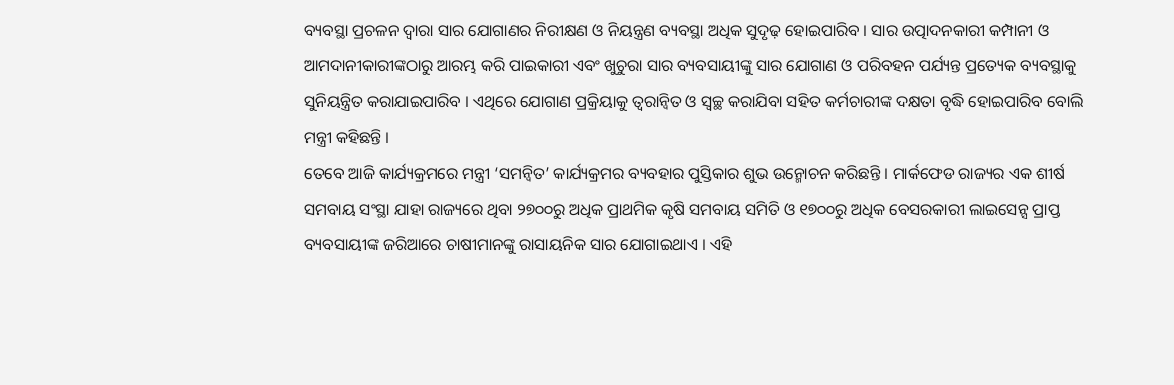ବ୍ୟବସ୍ଥା ପ୍ରଚଳନ ଦ୍ୱାରା ସାର ଯୋଗାଣର ନିରୀକ୍ଷଣ ଓ ନିୟନ୍ତ୍ରଣ ବ୍ୟବସ୍ଥା ଅଧିକ ସୁଦୃଢ଼ ହୋଇପାରିବ । ସାର ଉତ୍ପାଦନକାରୀ କମ୍ପାନୀ ଓ ଆମଦାନୀକାରୀଙ୍କଠାରୁ ଆରମ୍ଭ କରି ପାଇକାରୀ ଏବଂ ଖୁଚୁରା ସାର ବ୍ୟବସାୟୀଙ୍କୁ ସାର ଯୋଗାଣ ଓ ପରିବହନ ପର୍ଯ୍ୟନ୍ତ ପ୍ରତ୍ୟେକ ବ୍ୟବସ୍ଥାକୁ ସୁନିୟନ୍ତ୍ରିତ କରାଯାଇପାରିବ । ଏଥିରେ ଯୋଗାଣ ପ୍ରକ୍ରିୟାକୁ ତ୍ୱରାନ୍ୱିତ ଓ ସ୍ୱଚ୍ଛ କରାଯିବା ସହିତ କର୍ମଚାରୀଙ୍କ ଦକ୍ଷତା ବୃଦ୍ଧି ହୋଇପାରିବ ବୋଲି ମନ୍ତ୍ରୀ କହିଛନ୍ତି ।
ତେବେ ଆଜି କାର୍ଯ୍ୟକ୍ରମରେ ମନ୍ତ୍ରୀ ‘ସମନ୍ୱିତ’ କାର୍ଯ୍ୟକ୍ରମର ବ୍ୟବହାର ପୁସ୍ତିକାର ଶୁଭ ଉନ୍ମୋଚନ କରିଛନ୍ତି । ମାର୍କଫେଡ ରାଜ୍ୟର ଏକ ଶୀର୍ଷ ସମବାୟ ସଂସ୍ଥା ଯାହା ରାଜ୍ୟରେ ଥିବା ୨୭୦୦ରୁ ଅଧିକ ପ୍ରାଥମିକ କୃଷି ସମବାୟ ସମିତି ଓ ୧୭୦୦ରୁ ଅଧିକ ବେସରକାରୀ ଲାଇସେନ୍ସ ପ୍ରାପ୍ତ ବ୍ୟବସାୟୀଙ୍କ ଜରିଆରେ ଚାଷୀମାନଙ୍କୁ ରାସାୟନିକ ସାର ଯୋଗାଇଥାଏ । ଏହି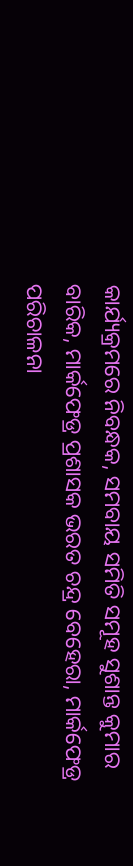କାର୍ଯ୍ୟକ୍ରମରେ ନିବନ୍ଧକ, ସମବାୟ ସମିତି ସମୂହ ସୁଶାନ୍ତ କୁମାର ବାରିକ, ମାର୍କଫେଡ୍ର ପ୍ରଶାସକ ଭରତ ଚନ୍ଦ୍ର ବେହେରା, ମାର୍କଫେଡ୍ର ପରିଚାଳନା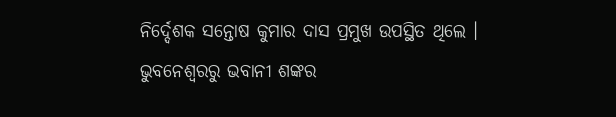ନିର୍ଦ୍ଦେଶକ ସନ୍ତୋଷ କୁମାର ଦାସ ପ୍ରମୁଖ ଉପସ୍ଥିତ ଥିଲେ ।
ଭୁବନେଶ୍ବରରୁ ଭବାନୀ ଶଙ୍କର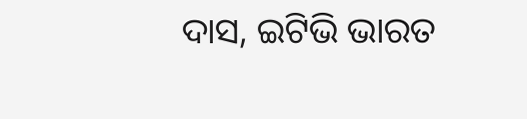ଦାସ, ଇଟିଭି ଭାରତ